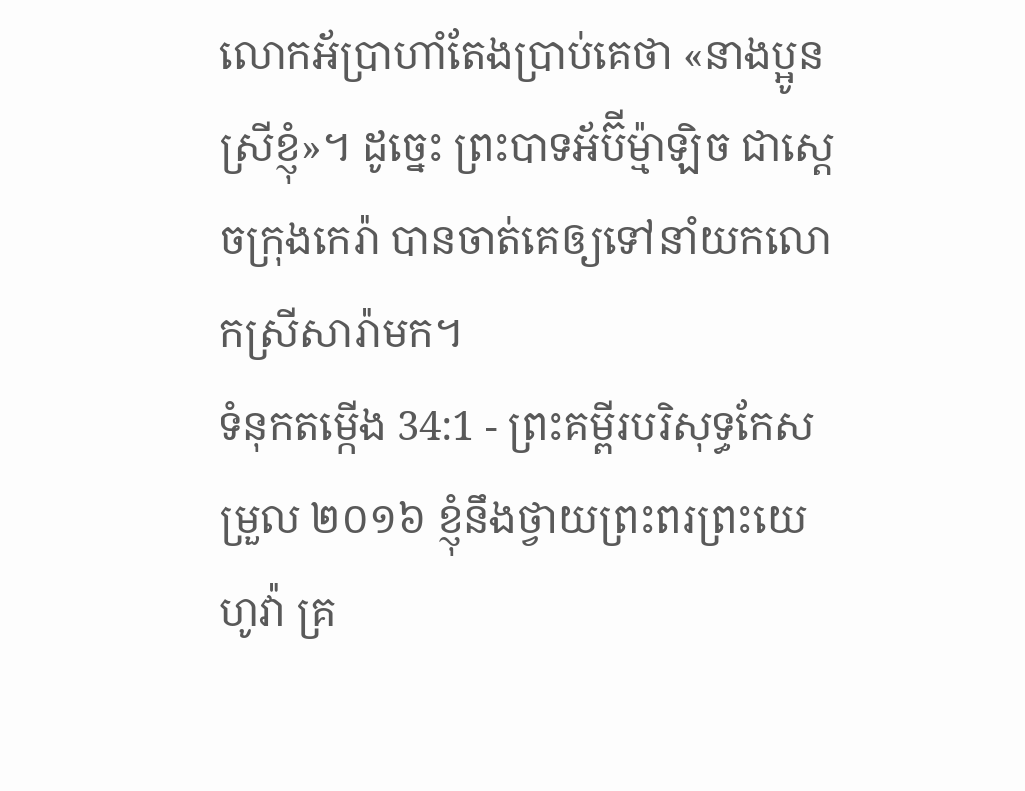លោកអ័ប្រាហាំតែងប្រាប់គេថា «នាងប្អូនស្រីខ្ញុំ»។ ដូច្នេះ ព្រះបាទអ័ប៊ីម៉្មាឡិច ជាស្ដេចក្រុងកេរ៉ា បានចាត់គេឲ្យទៅនាំយកលោកស្រីសារ៉ាមក។
ទំនុកតម្កើង 34:1 - ព្រះគម្ពីរបរិសុទ្ធកែសម្រួល ២០១៦ ខ្ញុំនឹងថ្វាយព្រះពរព្រះយេហូវ៉ា គ្រ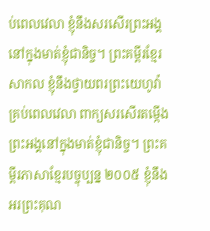ប់ពេលវេលា ខ្ញុំនឹងសរសើរព្រះអង្គនៅក្នុងមាត់ខ្ញុំជានិច្ច។ ព្រះគម្ពីរខ្មែរសាកល ខ្ញុំនឹងថ្វាយពរព្រះយេហូវ៉ាគ្រប់ពេលវេលា ពាក្យសរសើរតម្កើងព្រះអង្គនៅក្នុងមាត់ខ្ញុំជានិច្ច។ ព្រះគម្ពីរភាសាខ្មែរបច្ចុប្បន្ន ២០០៥ ខ្ញុំនឹងអរព្រះគុណ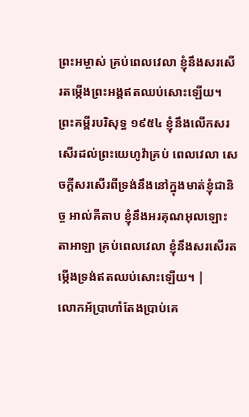ព្រះអម្ចាស់ គ្រប់ពេលវេលា ខ្ញុំនឹងសរសើរតម្កើងព្រះអង្គឥតឈប់សោះឡើយ។ ព្រះគម្ពីរបរិសុទ្ធ ១៩៥៤ ខ្ញុំនឹងលើកសរសើរដល់ព្រះយេហូវ៉ាគ្រប់ ពេលវេលា សេចក្ដីសរសើរពីទ្រង់នឹងនៅក្នុងមាត់ខ្ញុំជានិច្ច អាល់គីតាប ខ្ញុំនឹងអរគុណអុលឡោះតាអាឡា គ្រប់ពេលវេលា ខ្ញុំនឹងសរសើរតម្កើងទ្រង់ឥតឈប់សោះឡើយ។ |
លោកអ័ប្រាហាំតែងប្រាប់គេ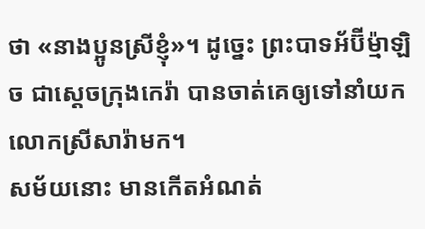ថា «នាងប្អូនស្រីខ្ញុំ»។ ដូច្នេះ ព្រះបាទអ័ប៊ីម៉្មាឡិច ជាស្ដេចក្រុងកេរ៉ា បានចាត់គេឲ្យទៅនាំយកលោកស្រីសារ៉ាមក។
សម័យនោះ មានកើតអំណត់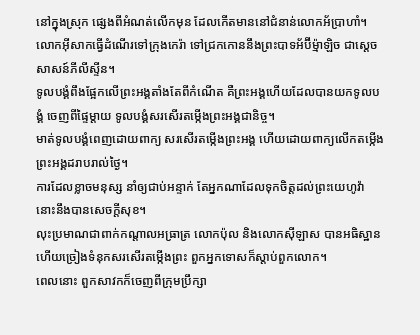នៅក្នុងស្រុក ផ្សេងពីអំណត់លើកមុន ដែលកើតមាននៅជំនាន់លោកអ័ប្រាហាំ។ លោកអ៊ីសាកធ្វើដំណើរទៅក្រុងកេរ៉ា ទៅជ្រកកោននឹងព្រះបាទអ័ប៊ីម៉្មាឡិច ជាស្តេចសាសន៍ភីលីស្ទីន។
ទូលបង្គំពឹងផ្អែកលើព្រះអង្គតាំងតែពីកំណើត គឺព្រះអង្គហើយដែលបានយកទូលបង្គំ ចេញពីផ្ទៃម្តាយ ទូលបង្គំសរសើរតម្កើងព្រះអង្គជានិច្ច។
មាត់ទូលបង្គំពេញដោយពាក្យ សរសើរតម្កើងព្រះអង្គ ហើយដោយពាក្យលើកតម្កើង ព្រះអង្គដរាបរាល់ថ្ងៃ។
ការដែលខ្លាចមនុស្ស នាំឲ្យជាប់អន្ទាក់ តែអ្នកណាដែលទុកចិត្តដល់ព្រះយេហូវ៉ា នោះនឹងបានសេចក្ដីសុខ។
លុះប្រមាណជាពាក់កណ្តាលអធ្រាត្រ លោកប៉ុល និងលោកស៊ីឡាស បានអធិស្ឋាន ហើយច្រៀងទំនុកសរសើរតម្កើងព្រះ ពួកអ្នកទោសក៏ស្តាប់ពួកលោក។
ពេលនោះ ពួកសាវកក៏ចេញពីក្រុមប្រឹក្សា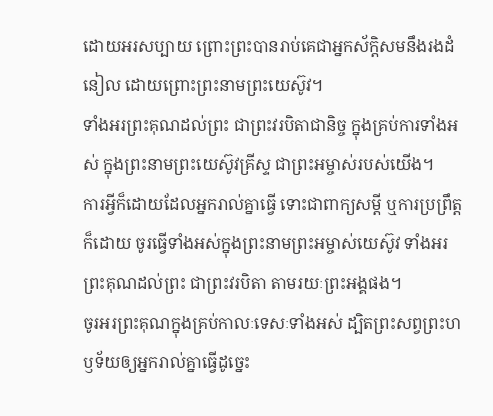ដោយអរសប្បាយ ព្រោះព្រះបានរាប់គេជាអ្នកស័ក្តិសមនឹងរងដំនៀល ដោយព្រោះព្រះនាមព្រះយេស៊ូវ។
ទាំងអរព្រះគុណដល់ព្រះ ជាព្រះវរបិតាជានិច្ច ក្នុងគ្រប់ការទាំងអស់ ក្នុងព្រះនាមព្រះយេស៊ូវគ្រីស្ទ ជាព្រះអម្ចាស់របស់យើង។
ការអ្វីក៏ដោយដែលអ្នករាល់គ្នាធ្វើ ទោះជាពាក្យសម្ដី ឬការប្រព្រឹត្តក៏ដោយ ចូរធ្វើទាំងអស់ក្នុងព្រះនាមព្រះអម្ចាស់យេស៊ូវ ទាំងអរព្រះគុណដល់ព្រះ ជាព្រះវរបិតា តាមរយៈព្រះអង្គផង។
ចូរអរព្រះគុណក្នុងគ្រប់កាលៈទេសៈទាំងអស់ ដ្បិតព្រះសព្វព្រះហឫទ័យឲ្យអ្នករាល់គ្នាធ្វើដូច្នេះ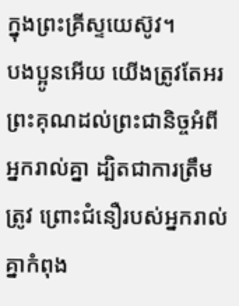ក្នុងព្រះគ្រីស្ទយេស៊ូវ។
បងប្អូនអើយ យើងត្រូវតែអរព្រះគុណដល់ព្រះជានិច្ចអំពីអ្នករាល់គ្នា ដ្បិតជាការត្រឹមត្រូវ ព្រោះជំនឿរបស់អ្នករាល់គ្នាកំពុង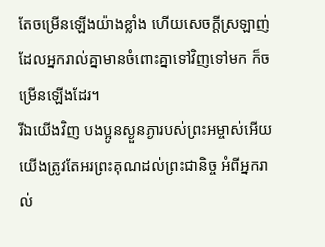តែចម្រើនឡើងយ៉ាងខ្លាំង ហើយសេចក្ដីស្រឡាញ់ដែលអ្នករាល់គ្នាមានចំពោះគ្នាទៅវិញទៅមក ក៏ចម្រើនឡើងដែរ។
រីឯយើងវិញ បងប្អូនស្ងួនភ្ងារបស់ព្រះអម្ចាស់អើយ យើងត្រូវតែអរព្រះគុណដល់ព្រះជានិច្ច អំពីអ្នករាល់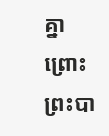គ្នា ព្រោះព្រះបា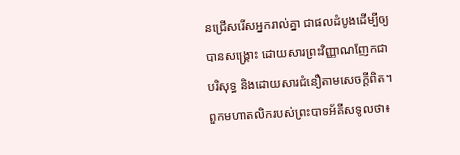នជ្រើសរើសអ្នករាល់គ្នា ជាផលដំបូងដើម្បីឲ្យបានសង្គ្រោះ ដោយសារព្រះវិញ្ញាណញែកជាបរិសុទ្ធ និងដោយសារជំនឿតាមសេចក្ដីពិត។
ពួកមហាតលិករបស់ព្រះបាទអ័គីសទូលថា៖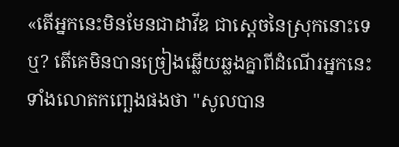«តើអ្នកនេះមិនមែនជាដាវីឌ ជាស្តេចនៃស្រុកនោះទេឬ? តើគេមិនបានច្រៀងឆ្លើយឆ្លងគ្នាពីដំណើរអ្នកនេះ ទាំងលោតកញ្ឆេងផងថា "សូលបាន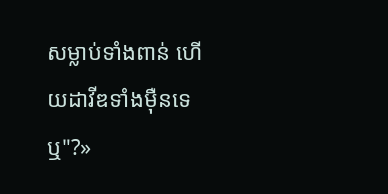សម្លាប់ទាំងពាន់ ហើយដាវីឌទាំងម៉ឺនទេឬ"?»